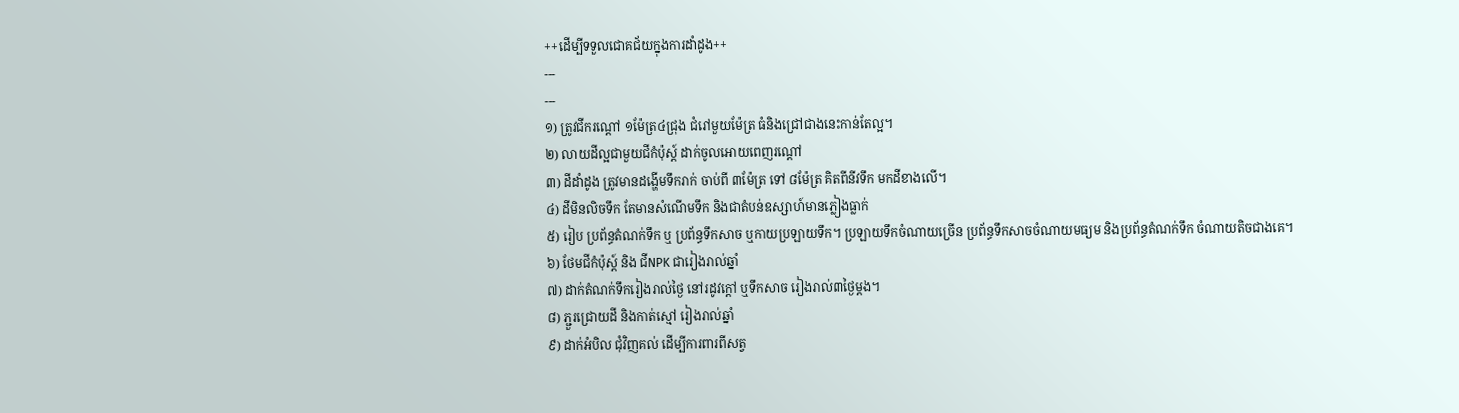++ដើម្បីទទួលជោគជ័យក្នុងការដាំដូង++
---
---
១) ត្រូវជីករណ្តៅ ១ម៉ែត្រ៤ជ្រុង ជំរៅមួយម៉ែត្រ ធំនិងជ្រៅជាងនេះកាន់តែល្អ។
២) លាយដីល្អជាមួយជីកំប៉ុស្ត៍ ដាក់ចូលអោយពេញរណ្តៅ
៣) ដីដាំដូង ត្រូវមានដង្ហើមទឹករាក់ ចាប់ពី ៣ម៉ែត្រ ទៅ ៨ម៉ែត្រ គិតពីនីវទឹក មកដីខាងលើ។
៤) ដីមិនលិចទឹក តែមានសំណើមទឹក និងជាតំបន់ឧស្សាហ៍មានភ្លៀងធ្លាក់
៥) រៀប ប្រព័ន្ធតំណក់ទឹក ឬ ប្រព័ន្ធទឹកសាច ឬកាយប្រឡាយទឹក។ ប្រឡាយទឹកចំណាយច្រើន ប្រព័ន្ធទឹកសាចចំណាយមធ្យម និងប្រព័ន្ធតំណក់ទឹក ចំណាយតិចជាងគេ។
៦) ថែមជីកំប៉ុស្ត៍ និង ជីNPK ជារៀងរាល់ឆ្នាំ
៧) ដាក់តំណក់ទឹករៀងរាល់ថ្ងៃ នៅរដូវក្តៅ ឬទឹកសាច រៀងរាល់៣ថ្ងៃម្តង។
៨) ភ្ជួរជ្រោយដី និងកាត់ស្មៅ រៀងរាល់ឆ្នាំ
៩) ដាក់អំបិល ជុំវិញគល់ ដើម្បីការពារពីសត្វ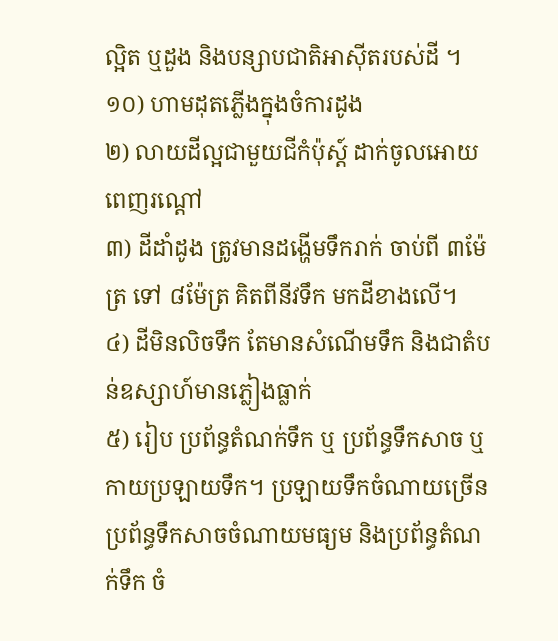ល្អិត ឬដួង និងបន្សាបជាតិអាសុីតរបស់ដី ។
១០) ហាមដុតភ្លើងក្នុងចំការដូង
២) លាយដីល្អជាមួយជីកំប៉ុស្ត៍ ដាក់ចូលអោយពេញរណ្តៅ
៣) ដីដាំដូង ត្រូវមានដង្ហើមទឹករាក់ ចាប់ពី ៣ម៉ែត្រ ទៅ ៨ម៉ែត្រ គិតពីនីវទឹក មកដីខាងលើ។
៤) ដីមិនលិចទឹក តែមានសំណើមទឹក និងជាតំបន់ឧស្សាហ៍មានភ្លៀងធ្លាក់
៥) រៀប ប្រព័ន្ធតំណក់ទឹក ឬ ប្រព័ន្ធទឹកសាច ឬកាយប្រឡាយទឹក។ ប្រឡាយទឹកចំណាយច្រើន ប្រព័ន្ធទឹកសាចចំណាយមធ្យម និងប្រព័ន្ធតំណក់ទឹក ចំ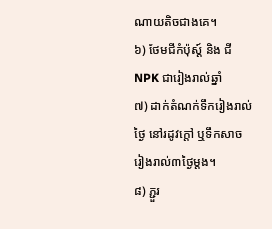ណាយតិចជាងគេ។
៦) ថែមជីកំប៉ុស្ត៍ និង ជីNPK ជារៀងរាល់ឆ្នាំ
៧) ដាក់តំណក់ទឹករៀងរាល់ថ្ងៃ នៅរដូវក្តៅ ឬទឹកសាច រៀងរាល់៣ថ្ងៃម្តង។
៨) ភ្ជួរ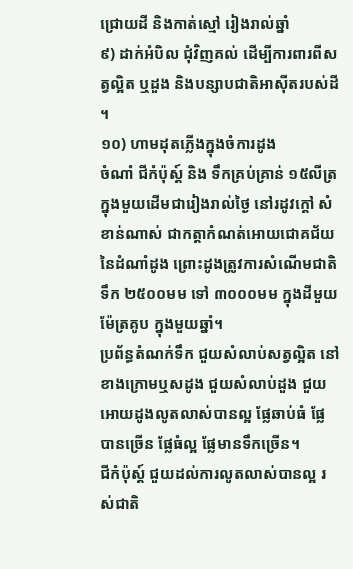ជ្រោយដី និងកាត់ស្មៅ រៀងរាល់ឆ្នាំ
៩) ដាក់អំបិល ជុំវិញគល់ ដើម្បីការពារពីសត្វល្អិត ឬដួង និងបន្សាបជាតិអាសុីតរបស់ដី ។
១០) ហាមដុតភ្លើងក្នុងចំការដូង
ចំណាំ ជីកំប៉ុស្ត៍ និង ទឹកគ្រប់គ្រាន់ ១៥លីត្រក្នុងមួយដើមជារៀងរាល់ថ្ងៃ នៅរដូវក្តៅ សំខាន់ណាស់ ជាកត្តាកំណត់អោយជោគជ័យ នៃដំណាំដូង ព្រោះដូងត្រូវការសំណើមជាតិទឹក ២៥០០មម ទៅ ៣០០០មម ក្នុងដីមួយម៉ែត្រគូប ក្នុងមួយឆ្នាំ។
ប្រព័ន្ធតំណក់ទឹក ជួយសំលាប់សត្វល្អិត នៅខាងក្រោមឬសដូង ជួយសំលាប់ដួង ជួយអោយដូងលូតលាស់បានល្អ ផ្លែឆាប់ធំ ផ្លែបានច្រើន ផ្លែធំល្អ ផ្លែមានទឹកច្រើន។
ជីកំប៉ុស្ត៍ ជួយដល់ការលូតលាស់បានល្អ រស់ជាតិ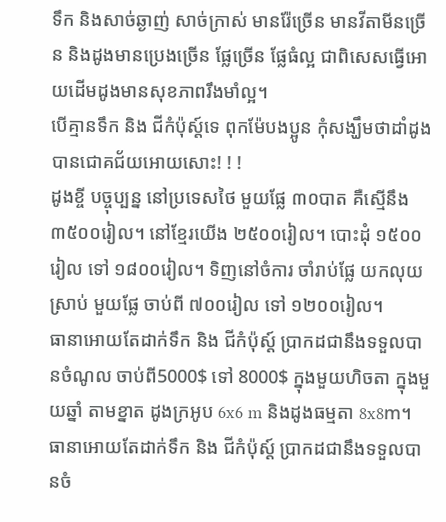ទឹក និងសាច់ឆ្ងាញ់ សាច់ក្រាស់ មានរ៉ែច្រើន មានវីតាមីនច្រើន និងដូងមានប្រេងច្រើន ផ្លែច្រើន ផ្លែធំល្អ ជាពិសេសធ្វើអោយដើមដូងមានសុខភាពរឹងមាំល្អ។
បើគ្មានទឹក និង ជីកំប៉ុស្ត៍ទេ ពុកម៉ែបងប្អូន កុំសង្ឃឹមថាដាំដូងបានជោគជ័យអោយសោះ! ! !
ដូងខ្ចី បច្ចុប្បន្ន នៅប្រទេសថៃ មួយផ្លែ ៣០បាត គឺស្មើនឹង ៣៥០០រៀល។ នៅខ្មែរយើង ២៥០០រៀល។ បោះដុំ ១៥០០រៀល ទៅ ១៨០០រៀល។ ទិញនៅចំការ ចាំរាប់ផ្លែ យកលុយស្រាប់ មួយផ្លែ ចាប់ពី ៧០០រៀល ទៅ ១២០០រៀល។
ធានាអោយតែដាក់ទឹក និង ជីកំប៉ុស្ត៍ ប្រាកដជានឹងទទួលបានចំណូល ចាប់ពី5000$ ទៅ 8000$ ក្នុងមួយហិចតា ក្នុងមួយឆ្នាំ តាមខ្នាត ដូងក្រអូប 6x6 m និងដូងធម្មតា 8x8m។
ធានាអោយតែដាក់ទឹក និង ជីកំប៉ុស្ត៍ ប្រាកដជានឹងទទួលបានចំ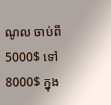ណូល ចាប់ពី5000$ ទៅ 8000$ ក្នុង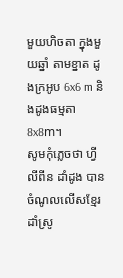មួយហិចតា ក្នុងមួយឆ្នាំ តាមខ្នាត ដូងក្រអូប 6x6 m និងដូងធម្មតា 8x8m។
សូមកុំភ្លេចថា ហ្វីលីពីន ដាំដូង បានចំណូលលើសខ្មែរដាំស្រូ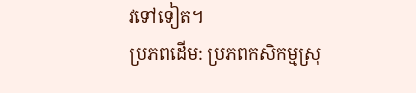វទៅទៀត។
ប្រភពដើម: ប្រភពកសិកម្មស្រុ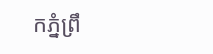កភ្នំព្រឹ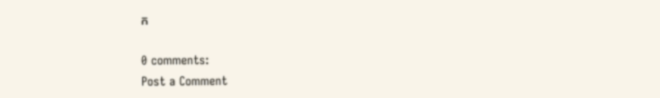ក

0 comments:
Post a Comment